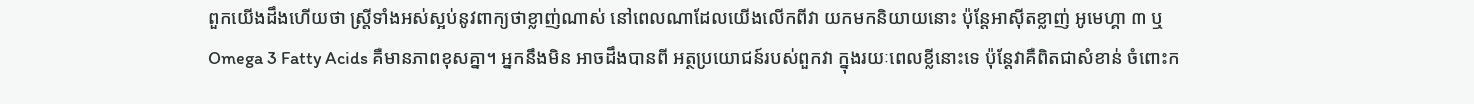ពួកយើងដឹងហើយថា ស្ត្រីទាំងអស់ស្អប់នូវពាក្យថាខ្លាញ់ណាស់ នៅពេលណាដែលយើងលើកពីវា យកមកនិយាយនោះ ប៉ុន្តែអាស៊ីតខ្លាញ់ អូមេហ្គា ៣ ឬ Omega 3 Fatty Acids គឺមានភាពខុសគ្នា។ អ្នកនឹងមិន អាចដឹងបានពី អត្ថប្រយោជន៍របស់ពួកវា ក្នុងរយៈពេលខ្លីនោះទេ ប៉ុន្តែវាគឺពិតជាសំខាន់ ចំពោះក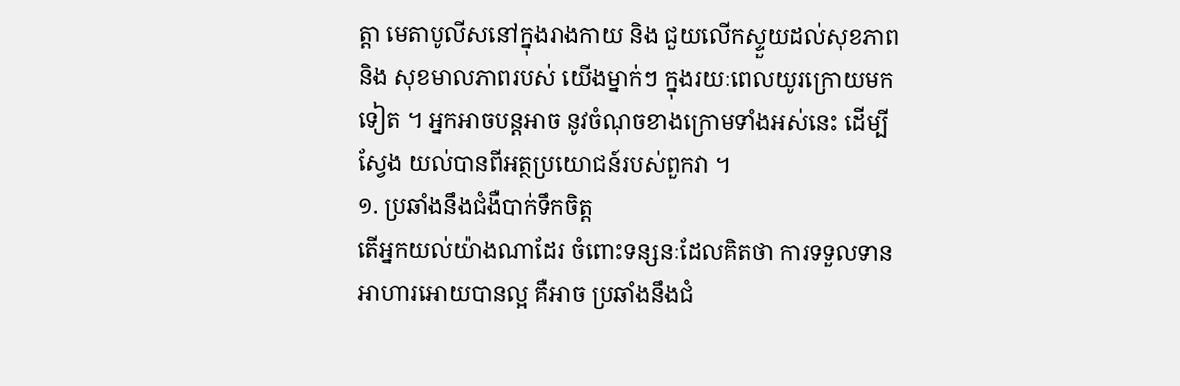ត្តា មេតាបូលីសនៅក្នុងរាងកាយ និង ជួយលើកស្ទួយដល់សុខភាព និង សុខមាលភាពរបស់ យើងម្នាក់ៗ ក្នុងរយៈពេលយូរក្រោយមកទៀត ។ អ្នកអាចបន្តអាច នូវចំណុចខាងក្រោមទាំងអស់នេះ ដើម្បីស្វែង យល់បានពីអត្ថប្រយោជន៍របស់ពួកវា ។
១. ប្រឆាំងនឹងជំងឺបាក់ទឹកចិត្ត
តើអ្នកយល់យ៉ាងណាដែរ ចំពោះទន្សនៈដែលគិតថា ការទទួលទានអាហារអោយបានល្អ គឺអាច ប្រឆាំងនឹងជំ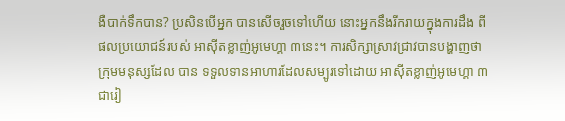ងឺបាក់ទឹកបាន? ប្រសិនបើអ្នក បានសើចរួចទៅហើយ នោះអ្នកនឹងរីករាយក្នុងការដឹង ពី ផលប្រយោជន៍របស់ អាស៊ីតខ្លាញ់អូមេហ្គា ៣នេះ។ ការសិក្សាស្រាវជ្រាវបានបង្ហាញថា ក្រុមមនុស្សដែល បាន ទទួលទានអាហារដែលសម្បូរទៅដោយ អាស៊ីតខ្លាញ់អូមេហ្គា ៣ ជារៀ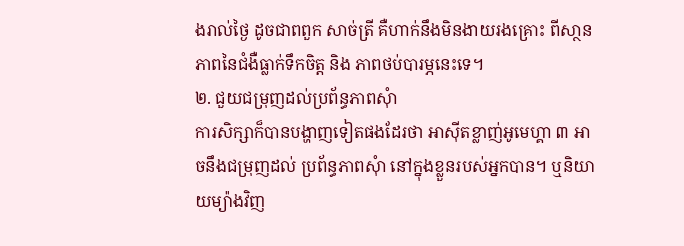ងរាល់ថ្ងៃ ដូចជាពពួក សាច់ត្រី គឺហាក់នឹងមិនងាយរងគ្រោះ ពីសា្ថនភាពនៃជំងឺធ្លាក់ទឹកចិត្ត និង ភាពថប់បារម្ភនេះទេ។
២. ជួយជម្រុញដល់ប្រព័ន្ធភាពសុំា
ការសិក្សាក៏បានបង្ហាញទៀតផងដែរថា អាស៊ីតខ្លាញ់អូមេហ្គា ៣ អាចនឹងជម្រុញដល់ ប្រព័ន្ធភាពសុំា នៅក្នុងខ្លួនរបស់អ្នកបាន។ ឬនិយាយម្យ៉ាងវិញ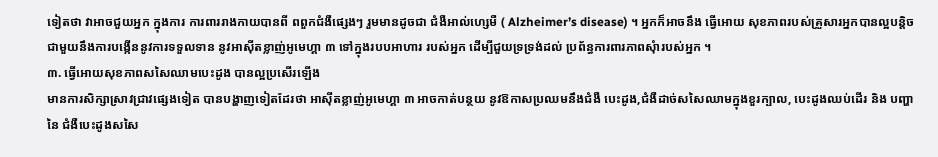ទៀតថា វាអាចជួយអ្នក ក្នុងការ ការពាររាងកាយបានពី ពពួកជំងឺផ្សេងៗ រួមមានដូចជា ជំងឺអាល់ហ្សេមឺ ( Alzheimer’s disease) ។ អ្នកក៏អាចនឹង ធ្វើអោយ សុខភាពរបស់គ្រួសារអ្នកបានល្អបន្តិច ជាមួយនឹងការបង្កើននូវការទទួលទាន នូវអាស៊ីតខ្លាញ់អូមេហ្គា ៣ ទៅក្នុងរបបអាហារ របស់អ្នក ដើម្បីជួយទ្រទ្រង់ដល់ ប្រព័ន្ធការពារភាពសុំារបស់អ្នក ។
៣. ធ្វើអោយសុខភាពសសៃឈាមបេះដូង បានល្អប្រសើរឡើង
មានការសិក្សាស្រាវជ្រាវផ្សេងទៀត បានបង្ហាញទៀតដែរថា អាស៊ីតខ្លាញ់អូមេហ្គា ៣ អាចកាត់បន្ថយ នូវឱកាសប្រឈមនឹងជំងឺ បេះដូង,ជំងឺដាច់សសៃឈាមក្នុងខួរក្បាល, បេះដូងឈប់ដើរ និង បញ្ហានៃ ជំងឺបេះដូងសសៃ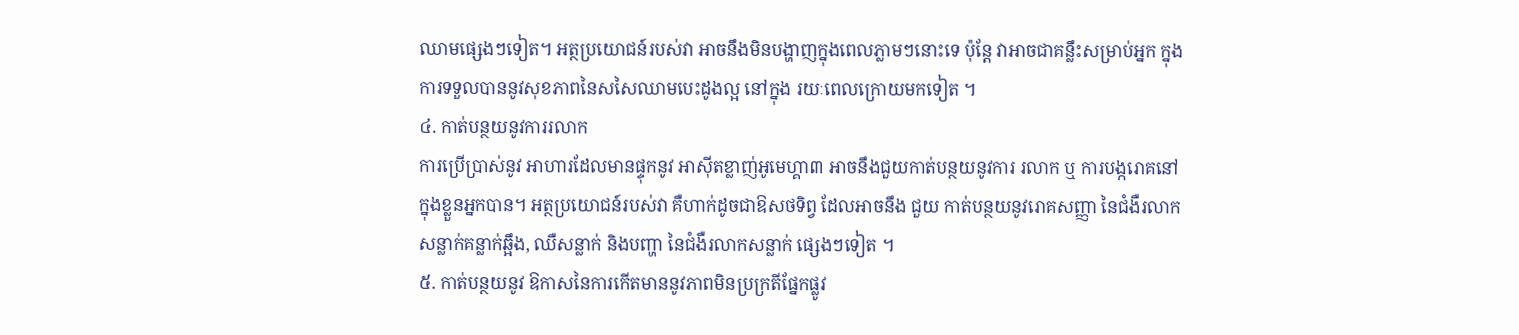ឈាមផ្សេងៗទៀត។ អត្ថប្រយោជន៍របស់វា អាចនឹងមិនបង្ហាញក្នុងពេលភ្លាមៗនោះទេ ប៉ុន្តែ វាអាចជាគន្លឹះសម្រាប់អ្នក ក្នុងការទទួលបាននូវសុខភាពនៃសសៃឈាមបេះដូងល្អ នៅក្នុង រយៈពេលក្រោយមកទៀត ។
៤. កាត់បន្ថយនូវការរលាក
ការប្រើប្រាស់នូវ អាហារដែលមានផ្ទុកនូវ អាស៊ីតខ្លាញ់អូមេហ្គា៣ អាចនឹងជួយកាត់បន្ថយនូវការ រលាក ឬ ការបង្ករោគនៅក្នុងខ្លួនអ្នកបាន។ អត្ថប្រយោជន៍របស់វា គឺហាក់ដូចជាឱសថទិព្វ ដែលអាចនឹង ជួយ កាត់បន្ថយនូវរោគសញ្ញា នៃជំងឺរលាកសន្លាក់គន្លាក់ឆ្អឹង, ឈឺសន្លាក់ និងបញ្ហា នៃជំងឺរលាកសន្លាក់ ផ្សេងៗទៀត ។
៥. កាត់បន្ថយនូវ ឱកាសនៃការកើតមាននូវភាពមិនប្រក្រតីផ្នែកផ្លូវ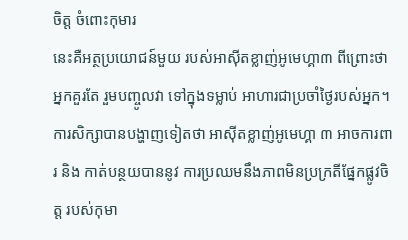ចិត្ត ចំពោះកុមារ
នេះគឺអត្ថប្រយោជន៍មួយ របស់អាស៊ីតខ្លាញ់អូមេហ្គា៣ ពីព្រោះថាអ្នកគួរតែ រួមបញ្ចូលវា ទៅក្នុងទម្លាប់ អាហារជាប្រចាំថ្ងៃរបស់អ្នក។ ការសិក្សាបានបង្ហាញទៀតថា អាស៊ីតខ្លាញ់អូមេហ្គា ៣ អាចការពារ និង កាត់បន្ថយបាននូវ ការប្រឈមនឹងភាពមិនប្រក្រតីផ្នែកផ្លូវចិត្ត របស់កុមា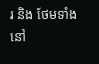រ និង ថែមទាំង នៅ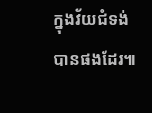ក្នុងវ័យជំទង់ បានផងដែរ៕